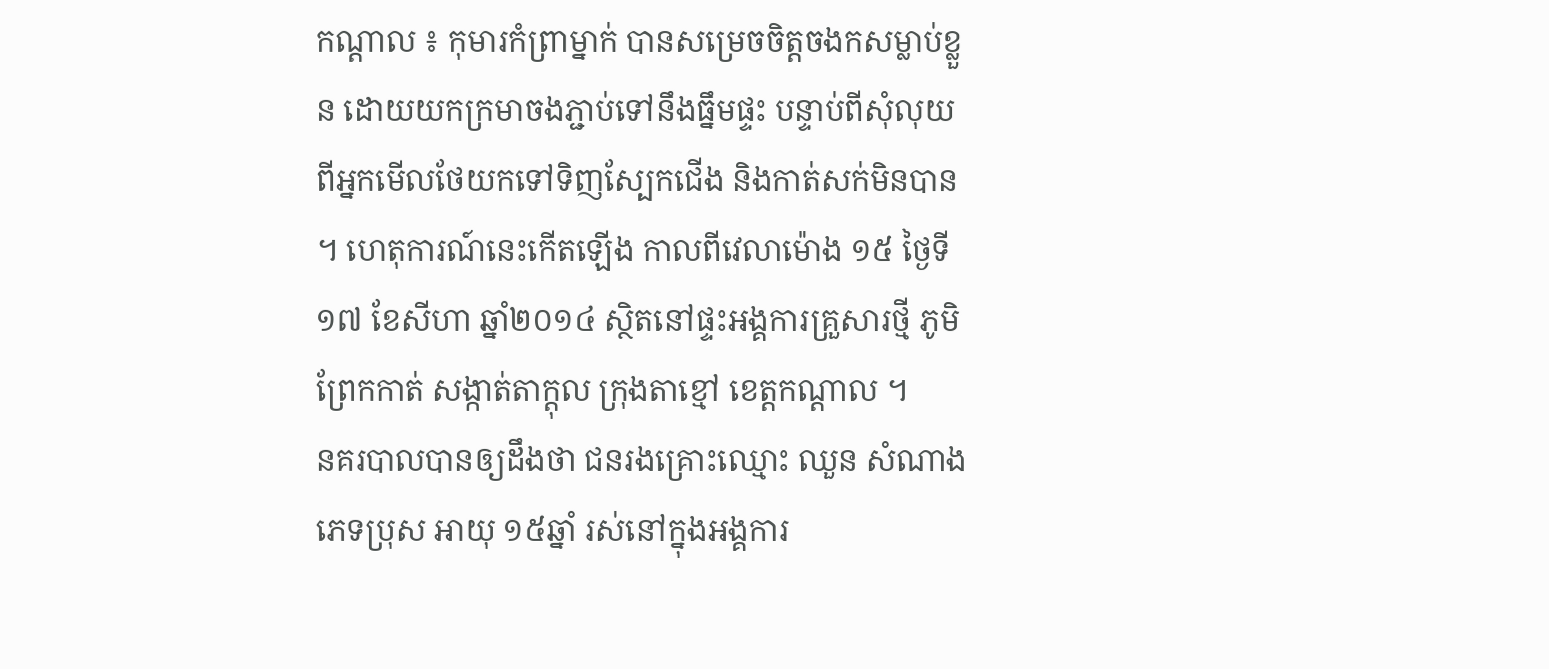កណ្តាល ៖ កុមារកំព្រាម្នាក់ បានសម្រេចចិត្តចងកសម្លាប់ខ្លួន ដោយយកក្រមាចងភ្ជាប់ទៅនឹងធ្នឹមផ្ទះ បន្ទាប់ពីសុំលុយ ពីអ្នកមើលថែយកទៅទិញស្បែកជើង និងកាត់សក់មិនបាន ។ ហេតុការណ៍នេះកើតឡើង កាលពីវេលាម៉ោង ១៥ ថ្ងៃទី១៧ ខែសីហា ឆ្នាំ២០១៤ ស្ថិតនៅផ្ទះអង្គការគ្រួសារថ្មី ភូមិព្រែកកាត់ សង្កាត់តាក្តុល ក្រុងតាខ្មៅ ខេត្តកណ្តាល ។
នគរបាលបានឲ្យដឹងថា ជនរងគ្រោះឈ្មោះ ឈួន សំណាង ភេទប្រុស អាយុ ១៥ឆ្នាំ រស់នៅក្នុងអង្គការ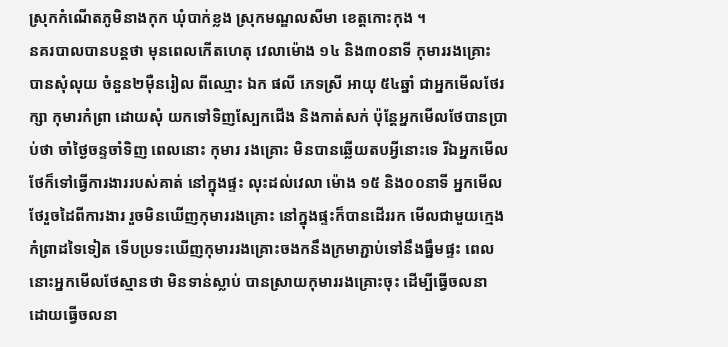ស្រុកកំណើតភូមិនាងកុក ឃុំបាក់ខ្លង ស្រុកមណ្ឌលសីមា ខេត្តកោះកុង ។
នគរបាលបានបន្តថា មុនពេលកើតហេតុ វេលាម៉ោង ១៤ និង៣០នាទី កុមាររងគ្រោះ បានសុំលុយ ចំនួន២ម៉ឺនរៀល ពីឈ្មោះ ឯក ផលី ភេទស្រី អាយុ ៥៤ឆ្នាំ ជាអ្នកមើលថែរក្សា កុមារកំព្រា ដោយសុំ យកទៅទិញស្បែកជើង និងកាត់សក់ ប៉ុន្តែអ្នកមើលថែបានប្រាប់ថា ចាំថ្ងៃចន្ទចាំទិញ ពេលនោះ កុមារ រងគ្រោះ មិនបានឆ្លើយតបអ្វីនោះទេ រីឯអ្នកមើលថែក៏ទៅធ្វើការងាររបស់គាត់ នៅក្នុងផ្ទះ លុះដល់វេលា ម៉ោង ១៥ និង០០នាទី អ្នកមើលថែរួចដៃពីការងារ រួចមិនឃើញកុមាររងគ្រោះ នៅក្នុងផ្ទះក៏បានដើររក មើលជាមួយក្មេងកំព្រាដទៃទៀត ទើបប្រទះឃើញកុមាររងគ្រោះចងកនឹងក្រមាភ្ជាប់ទៅនឹងធ្នឹមផ្ទះ ពេល នោះអ្នកមើលថែស្មានថា មិនទាន់ស្លាប់ បានស្រាយកុមាររងគ្រោះចុះ ដើម្បីធ្វើចលនា ដោយធ្វើចលនា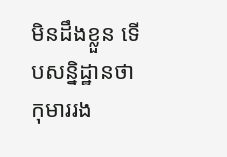មិនដឹងខ្លួន ទើបសន្និដ្ឋានថា កុមាររង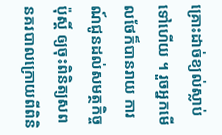គ្រោះដាច់ខ្យល់ស្លាប់ទៅហើយ ។ រួចអ្នកមើលថែក៏បានរាយ ការណ៍ជូនដល់សមត្ថកិច្ចប៉ុស្តិ៍ ឲ្យចុះពិនិត្យសព នគរបាលក្រោយពីពិនិ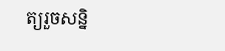ត្យរួចសន្និ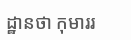ដ្ឋានថា កុមាររ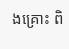ងគ្រោះ ពិ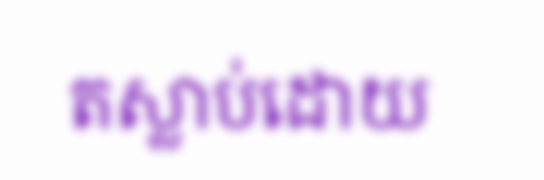តស្លាប់ដោយ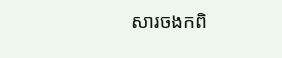សារចងកពិ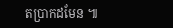តប្រាកដមែន ៕